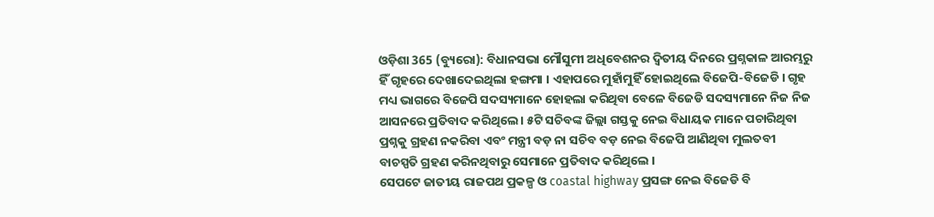ଓଡ଼ିଶା 365 (ବ୍ୟୁରୋ): ବିଧାନସଭା ମୌସୁମୀ ଅଧିବେଶନର ଦ୍ୱିତୀୟ ଦିନରେ ପ୍ରଶ୍ନକାଳ ଆରମ୍ଭରୁ ହିଁ ଗୃହରେ ଦେଖାଦେଇଥିଲା ହଙ୍ଗମା । ଏହାପରେ ମୁହାଁମୁହିଁ ହୋଇଥିଲେ ବିଜେପି-ବିଜେଡି । ଗୃହ ମଧ୍ୟ ଭାଗରେ ବିଜେପି ସଦସ୍ୟମାନେ ହୋହଲା କରିଥିବା ବେଳେ ବିଜେଡି ସଦସ୍ୟମାନେ ନିଜ ନିଜ ଆସନରେ ପ୍ରତିବାଦ କରିଥିଲେ । ୫ଟି ସଚିବଙ୍କ ଜିଲ୍ଲା ଗସ୍ତକୁ ନେଇ ବିଧାୟକ ମାନେ ପଚାରିଥିବା ପ୍ରଶ୍ନକୁ ଗ୍ରହଣ ନକରିବା ଏବଂ ମନ୍ତ୍ରୀ ବଡ଼ ନା ସଚିବ ବଡ଼ ନେଇ ବିଜେପି ଆଣିଥିବା ମୁଲତବୀ ବାଚସ୍ପତି ଗ୍ରହଣ କରିନଥିବାରୁ ସେମାନେ ପ୍ରତିବାଦ କରିଥିଲେ ।
ସେପଟେ ଜାତୀୟ ରାଜପଥ ପ୍ରକଳ୍ପ ଓ coastal highway ପ୍ରସଙ୍ଗ ନେଇ ବିଜେଡି ବି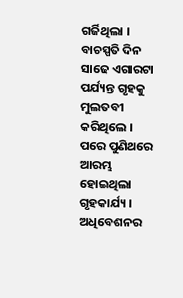ଗର୍ଜିଥିଲା । ବାଚସ୍ପତି ଦିନ ସାଢେ ଏଗାରଟା ପର୍ଯ୍ୟନ୍ତ ଗୃହକୁ ମୁଲତବୀ କରିଥିଲେ । ପରେ ପୁଣିଥରେ ଆରମ୍ଭ ହୋଇଥିଲା ଗୃହକାର୍ଯ୍ୟ । ଅଧିବେଶନର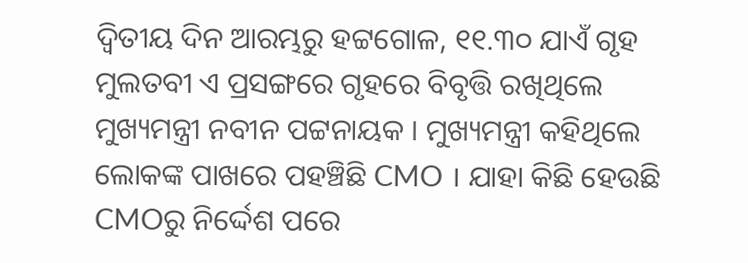ଦ୍ୱିତୀୟ ଦିନ ଆରମ୍ଭରୁ ହଟ୍ଟଗୋଳ, ୧୧.୩୦ ଯାଏଁ ଗୃହ ମୁଲତବୀ ଏ ପ୍ରସଙ୍ଗରେ ଗୃହରେ ବିବୃତ୍ତି ରଖିଥିଲେ ମୁଖ୍ୟମନ୍ତ୍ରୀ ନବୀନ ପଟ୍ଟନାୟକ । ମୁଖ୍ୟମନ୍ତ୍ରୀ କହିଥିଲେ ଲୋକଙ୍କ ପାଖରେ ପହଞ୍ଚିଛି CMO । ଯାହା କିଛି ହେଉଛି CMOରୁ ନିର୍ଦ୍ଦେଶ ପରେ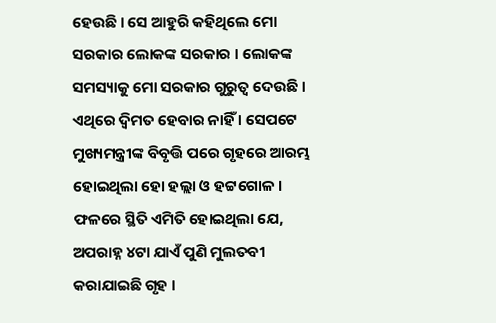ହେଉଛି । ସେ ଆହୁରି କହିଥିଲେ ମୋ ସରକାର ଲୋକଙ୍କ ସରକାର । ଲୋକଙ୍କ ସମସ୍ୟାକୁ ମୋ ସରକାର ଗୁରୁତ୍ୱ ଦେଉଛି । ଏଥିରେ ଦ୍ୱିମତ ହେବାର ନାହିଁ । ସେପଟେ ମୁଖ୍ୟମନ୍ତ୍ରୀଙ୍କ ବିବୃତ୍ତି ପରେ ଗୃହରେ ଆରମ୍ଭ ହୋଇଥିଲା ହୋ ହଲ୍ଲା ଓ ହଟ୍ଟଗୋଳ । ଫଳରେ ସ୍ଥିତି ଏମିତି ହୋଇଥିଲା ଯେ, ଅପରାହ୍ନ ୪ଟା ଯାଏଁ ପୁଣି ମୁଲତବୀ କରାଯାଇଛି ଗୃହ ।